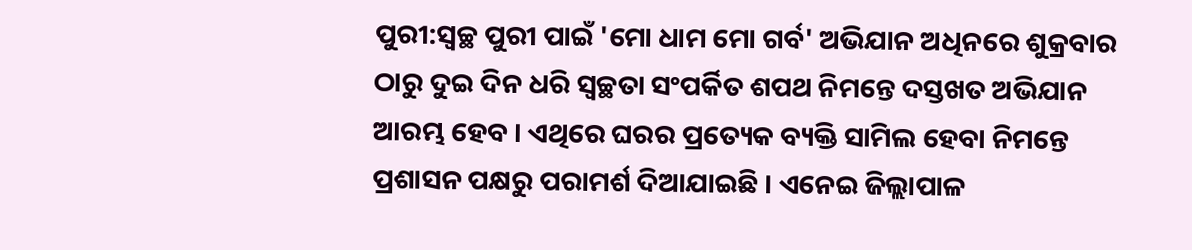ପୁରୀ:ସ୍ବଚ୍ଛ ପୁରୀ ପାଇଁ 'ମୋ ଧାମ ମୋ ଗର୍ବ' ଅଭିଯାନ ଅଧିନରେ ଶୁକ୍ରବାର ଠାରୁ ଦୁଇ ଦିନ ଧରି ସ୍ବଚ୍ଛତା ସଂପର୍କିତ ଶପଥ ନିମନ୍ତେ ଦସ୍ତଖତ ଅଭିଯାନ ଆରମ୍ଭ ହେବ । ଏଥିରେ ଘରର ପ୍ରତ୍ୟେକ ବ୍ୟକ୍ତି ସାମିଲ ହେବା ନିମନ୍ତେ ପ୍ରଶାସନ ପକ୍ଷରୁ ପରାମର୍ଶ ଦିଆଯାଇଛି । ଏନେଇ ଜିଲ୍ଲାପାଳ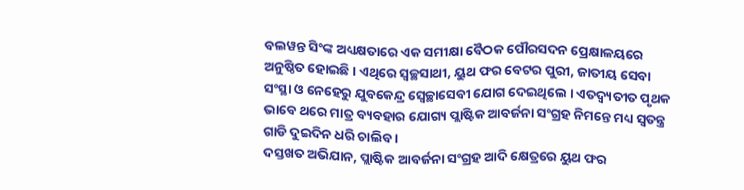ବଲୱନ୍ତ ସିଂଙ୍କ ଅଧ୍ୟକ୍ଷତାରେ ଏକ ସମୀକ୍ଷା ବୈଠକ ପୌରସଦନ ପ୍ରେକ୍ଷାଳୟରେ ଅନୁଷ୍ଠିତ ହୋଇଛି । ଏଥିରେ ସ୍ବଚ୍ଛସାଥୀ, ୟୁଥ ଫର ବେଟର ପୁରୀ, ଜାତୀୟ ସେବା ସଂସ୍ଥା ଓ ନେହେରୁ ଯୁବକେନ୍ଦ୍ର ସ୍ବେଚ୍ଛାସେବୀ ଯୋଗ ଦେଇଥିଲେ । ଏତଦ୍ବ୍ୟତୀତ ପୃଥକ ଭାବେ ଥରେ ମାତ୍ର ବ୍ୟବହାର ଯୋଗ୍ୟ ପ୍ଲାଷ୍ଟିକ ଆବର୍ଜନା ସଂଗ୍ରହ ନିମନ୍ତେ ମଧ୍ୟ ସ୍ବତନ୍ତ୍ର ଗାଡି ଦୁଇଦିନ ଧରି ଚାଲିବ ।
ଦସ୍ତଖତ ଅଭିଯାନ, ପ୍ଲାଷ୍ଟିକ ଆବର୍ଜନା ସଂଗ୍ରହ ଆଦି କ୍ଷେତ୍ରରେ ୟୁଥ ଫର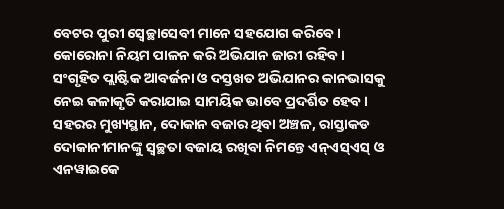ବେଟର ପୁରୀ ସ୍ବେଚ୍ଛାସେବୀ ମାନେ ସହଯୋଗ କରିବେ । କୋରୋନା ନିୟମ ପାଳନ କରି ଅଭିଯାନ ଜାରୀ ରହିବ । ସଂଗୃହିତ ପ୍ଲାଷ୍ଟିକ ଆବର୍ଜନା ଓ ଦସ୍ତଖତ ଅଭିଯାନର କାନଭାସକୁ ନେଇ କଳାକୃତି କରାଯାଇ ସାମୟିକ ଭାବେ ପ୍ରଦର୍ଶିତ ହେବ ।
ସହରର ମୁଖ୍ୟସ୍ଥାନ, ଦୋକାନ ବଜାର ଥିବା ଅଞ୍ଚଳ, ରାସ୍ତାକଡ ଦୋକାନୀମାନଙ୍କୁ ସ୍ବଚ୍ଛତା ବଜାୟ ରଖିବା ନିମନ୍ତେ ଏନ୍ଏସ୍ଏସ୍ ଓ ଏନୱାଇକେ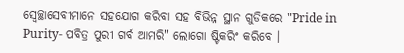ସ୍ବେଚ୍ଛାସେବୀମାନେ ସହଯୋଗ କରିବା ସହ ବିଭିନ୍ନ ସ୍ଥାନ ଗୁଡିକରେ "Pride in Purity- ପବିତ୍ର ପୁରୀ ଗର୍ବ ଆମରି" ଲୋଗୋ ଷ୍ଟିକରିଂ କରିବେ ।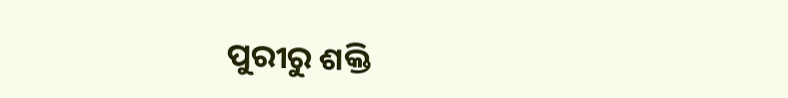ପୁରୀରୁ ଶକ୍ତି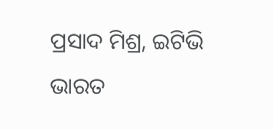ପ୍ରସାଦ ମିଶ୍ର, ଇଟିଭି ଭାରତ